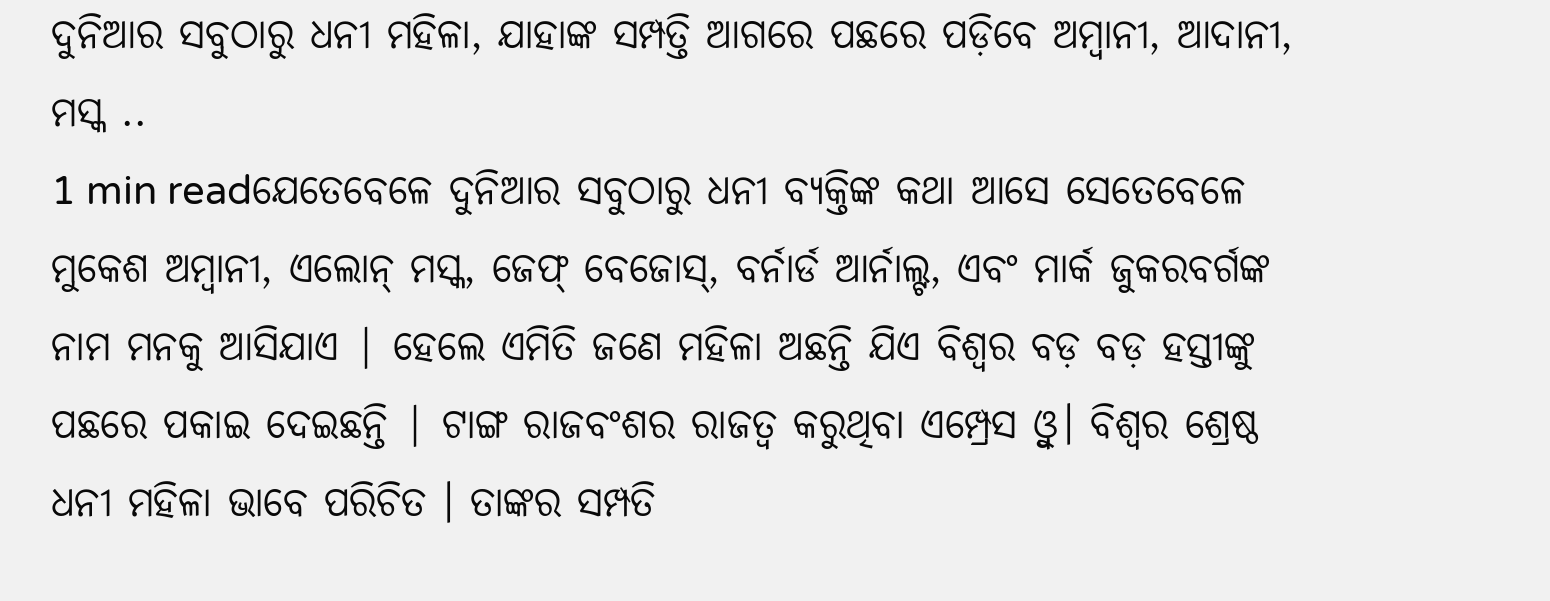ଦୁନିଆର ସବୁଠାରୁ ଧନୀ ମହିଳା, ଯାହାଙ୍କ ସମ୍ପତ୍ତି ଆଗରେ ପଛରେ ପଡ଼ିବେ ଅମ୍ବାନୀ, ଆଦାନୀ, ମସ୍କ ..
1 min readଯେତେବେଳେ ଦୁନିଆର ସବୁଠାରୁ ଧନୀ ବ୍ୟକ୍ତିଙ୍କ କଥା ଆସେ ସେତେବେଳେ ମୁକେଶ ଅମ୍ବାନୀ, ଏଲୋନ୍ ମସ୍କ, ଜେଫ୍ ବେଜୋସ୍, ବର୍ନାର୍ଡ ଆର୍ନାଲ୍ଟ, ଏବଂ ମାର୍କ ଜୁକରବର୍ଗଙ୍କ ନାମ ମନକୁ ଆସିଯାଏ | ହେଲେ ଏମିତି ଜଣେ ମହିଳା ଅଛନ୍ତି ଯିଏ ବିଶ୍ୱର ବଡ଼ ବଡ଼ ହସ୍ତୀଙ୍କୁ ପଛରେ ପକାଇ ଦେଇଛନ୍ତି | ଟାଙ୍ଗ ରାଜବଂଶର ରାଜତ୍ୱ କରୁଥିବା ଏମ୍ପ୍ରେସ ଓ୍ବୁ। ବିଶ୍ୱର ଶ୍ରେଷ୍ଠ ଧନୀ ମହିଳା ଭାବେ ପରିଚିତ । ତାଙ୍କର ସମ୍ପତି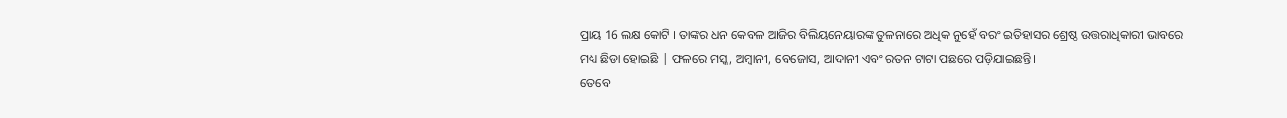ପ୍ରାୟ 16 ଲକ୍ଷ କୋଟି । ତାଙ୍କର ଧନ କେବଳ ଆଜିର ବିଲିୟନେୟାରଙ୍କ ତୁଳନାରେ ଅଧିକ ନୁହେଁ ବରଂ ଇତିହାସର ଶ୍ରେଷ୍ଠ ଉତ୍ତରାଧିକାରୀ ଭାବରେ ମଧ୍ୟ ଛିଡା ହୋଇଛି | ଫଳରେ ମସ୍କ, ଅମ୍ବାନୀ, ବେଜୋସ, ଆଦାନୀ ଏବଂ ରତନ ଟାଟା ପଛରେ ପଡ଼ିଯାଇଛନ୍ତି।
ତେବେ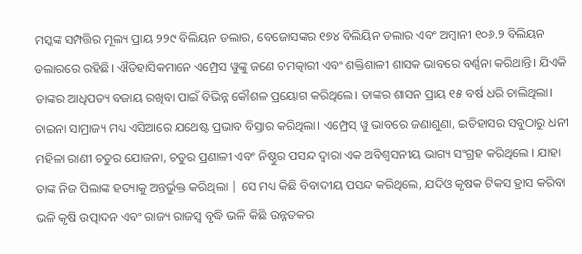ମସ୍କଙ୍କ ସମ୍ପତ୍ତିର ମୂଲ୍ୟ ପ୍ରାୟ ୨୨୯ ବିଲିୟନ ଡଲାର, ବେଜୋସଙ୍କର ୧୭୪ ବିଲିୟିନ ଡଲାର ଏବଂ ଅମ୍ବାନୀ ୧୦୬.୨ ବିଲିୟନ ଡଲାରରେ ରହିଛି। ଐତିହାସିକମାନେ ଏମ୍ପ୍ରେସ ୱୁଙ୍କୁ ଜଣେ ଚମତ୍କାରୀ ଏବଂ ଶକ୍ତିଶାଳୀ ଶାସକ ଭାବରେ ବର୍ଣ୍ଣନା କରିଥାନ୍ତି। ଯିଏକି ତାଙ୍କର ଆଧିପତ୍ୟ ବଜାୟ ରଖିବା ପାଇଁ ବିଭିନ୍ନ କୌଶଳ ପ୍ରୟୋଗ କରିଥିଲେ। ତାଙ୍କର ଶାସନ ପ୍ରାୟ ୧୫ ବର୍ଷ ଧରି ଚାଲିଥିଲା। ଚାଇନା ସାମ୍ରାଜ୍ୟ ମଧ୍ୟ ଏସିଆରେ ଯଥେଷ୍ଟ ପ୍ରଭାବ ବିସ୍ତାର କରିଥିଲା। ଏମ୍ପ୍ରେସ୍ ୱୁ ଭାବରେ ଜଣାଶୁଣା, ଇତିହାସର ସବୁଠାରୁ ଧନୀ ମହିଳା ରାଣୀ ଚତୁର ଯୋଜନା, ଚତୁର ପ୍ରଣାଳୀ ଏବଂ ନିଷ୍ଠୁର ପସନ୍ଦ ଦ୍ୱାରା ଏକ ଅବିଶ୍ୱସନୀୟ ଭାଗ୍ୟ ସଂଗ୍ରହ କରିଥିଲେ । ଯାହା ତାଙ୍କ ନିଜ ପିଲାଙ୍କ ହତ୍ୟାକୁ ଅନ୍ତର୍ଭୁକ୍ତ କରିଥିଲା | ସେ ମଧ୍ୟ କିଛି ବିବାଦୀୟ ପସନ୍ଦ କରିଥିଲେ, ଯଦିଓ କୃଷକ ଟିକସ ହ୍ରାସ କରିବା ଭଳି କୃଷି ଉତ୍ପାଦନ ଏବଂ ରାଜ୍ୟ ରାଜସ୍ୱ ବୃଦ୍ଧି ଭଳି କିଛି ଉନ୍ନତକର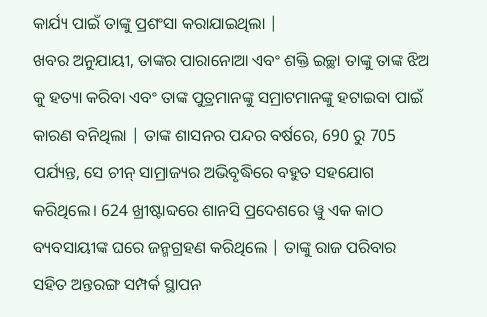କାର୍ଯ୍ୟ ପାଇଁ ତାଙ୍କୁ ପ୍ରଶଂସା କରାଯାଇଥିଲା |
ଖବର ଅନୁଯାୟୀ, ତାଙ୍କର ପାରାନୋଆ ଏବଂ ଶକ୍ତି ଇଚ୍ଛା ତାଙ୍କୁ ତାଙ୍କ ଝିଅ କୁ ହତ୍ୟା କରିବା ଏବଂ ତାଙ୍କ ପୁତ୍ରମାନଙ୍କୁ ସମ୍ରାଟମାନଙ୍କୁ ହଟାଇବା ପାଇଁ କାରଣ ବନିଥିଲା | ତାଙ୍କ ଶାସନର ପନ୍ଦର ବର୍ଷରେ, 690 ରୁ 705 ପର୍ଯ୍ୟନ୍ତ, ସେ ଚୀନ୍ ସାମ୍ରାଜ୍ୟର ଅଭିବୃଦ୍ଧିରେ ବହୁତ ସହଯୋଗ କରିଥିଲେ। 624 ଖ୍ରୀଷ୍ଟାବ୍ଦରେ ଶାନସି ପ୍ରଦେଶରେ ୱୁ ଏକ କାଠ ବ୍ୟବସାୟୀଙ୍କ ଘରେ ଜନ୍ମଗ୍ରହଣ କରିଥିଲେ | ତାଙ୍କୁ ରାଜ ପରିବାର ସହିତ ଅନ୍ତରଙ୍ଗ ସମ୍ପର୍କ ସ୍ଥାପନ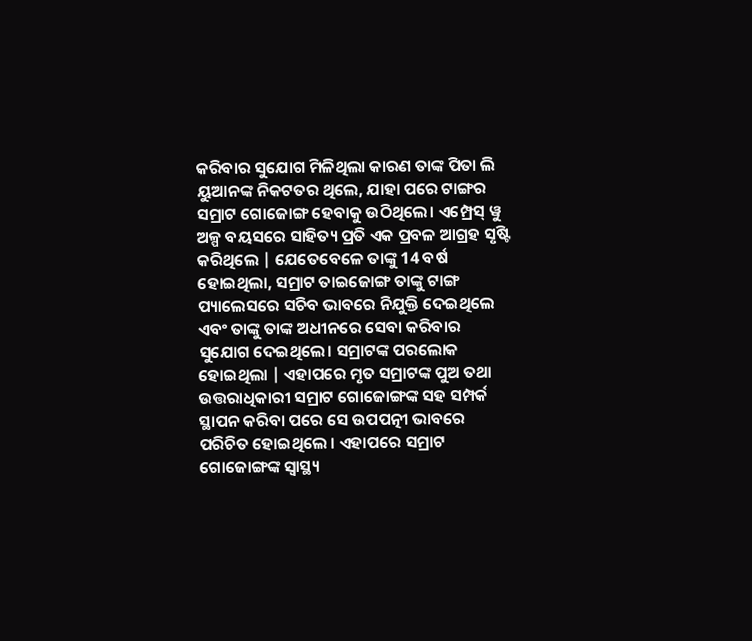କରିବାର ସୁଯୋଗ ମିଳିଥିଲା କାରଣ ତାଙ୍କ ପିତା ଲି ୟୁଆନଙ୍କ ନିକଟତର ଥିଲେ, ଯାହା ପରେ ଟାଙ୍ଗର ସମ୍ରାଟ ଗୋଜୋଙ୍ଗ ହେବାକୁ ଉଠିଥିଲେ। ଏମ୍ପ୍ରେସ୍ ୱୁ ଅଳ୍ପ ବୟସରେ ସାହିତ୍ୟ ପ୍ରତି ଏକ ପ୍ରବଳ ଆଗ୍ରହ ସୃଷ୍ଟି କରିଥିଲେ | ଯେତେବେଳେ ତାଙ୍କୁ 14 ବର୍ଷ ହୋଇଥିଲା, ସମ୍ରାଟ ତାଇଜୋଙ୍ଗ ତାଙ୍କୁ ଟାଙ୍ଗ ପ୍ୟାଲେସରେ ସଚିବ ଭାବରେ ନିଯୁକ୍ତି ଦେଇଥିଲେ ଏବଂ ତାଙ୍କୁ ତାଙ୍କ ଅଧୀନରେ ସେବା କରିବାର ସୁଯୋଗ ଦେଇଥିଲେ। ସମ୍ରାଟଙ୍କ ପରଲୋକ ହୋଇଥିଲା | ଏହାପରେ ମୃତ ସମ୍ରାଟଙ୍କ ପୁଅ ତଥା ଉତ୍ତରାଧିକାରୀ ସମ୍ରାଟ ଗୋଜୋଙ୍ଗଙ୍କ ସହ ସମ୍ପର୍କ ସ୍ଥାପନ କରିବା ପରେ ସେ ଉପପତ୍ନୀ ଭାବରେ ପରିଚିତ ହୋଇଥିଲେ । ଏହାପରେ ସମ୍ରାଟ ଗୋଜୋଙ୍ଗଙ୍କ ସ୍ୱାସ୍ଥ୍ୟ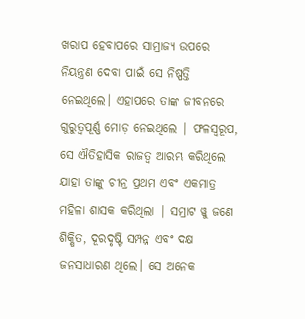ଖରାପ ହେବାପରେ ସାମ୍ରାଜ୍ୟ ଉପରେ ନିୟନ୍ତ୍ରଣ ଦେବା ପାଇଁ ସେ ନିଷ୍ପତ୍ତି ନେଇଥିଲେ। ଏହାପରେ ତାଙ୍କ ଜୀବନରେ ଗୁରୁତ୍ୱପୂର୍ଣ୍ଣ ମୋଡ଼ ନେଇଥିଲେ | ଫଳସ୍ୱରୂପ, ସେ ଐତିହାସିକ ରାଜତ୍ୱ ଆରମ୍ଭ କରିଥିଲେ ଯାହା ତାଙ୍କୁ ଚୀନ୍ର ପ୍ରଥମ ଏବଂ ଏକମାତ୍ର ମହିଳା ଶାସକ କରିଥିଲା | ସମ୍ରାଟ ୱୁ ଜଣେ ଶିକ୍ଷିତ, ଦୂରଦୃଷ୍ଟି ସମ୍ପନ୍ନ ଏବଂ ଦକ୍ଷ ଜନସାଧାରଣ ଥିଲେ। ସେ ଅନେକ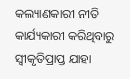କଲ୍ୟାଣକାରୀ ନୀତି କାର୍ଯ୍ୟକାରୀ କରିଥିବାରୁ ସ୍ୱୀକୃତିପ୍ରାପ୍ତ ଯାହା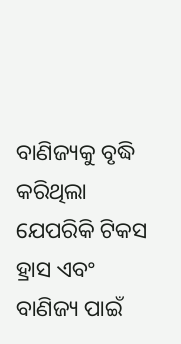ବାଣିଜ୍ୟକୁ ବୃଦ୍ଧି କରିଥିଲା ଯେପରିକି ଟିକସ ହ୍ରାସ ଏବଂ ବାଣିଜ୍ୟ ପାଇଁ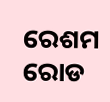ରେଶମ ରୋଡ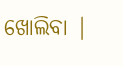ଖୋଲିବା |